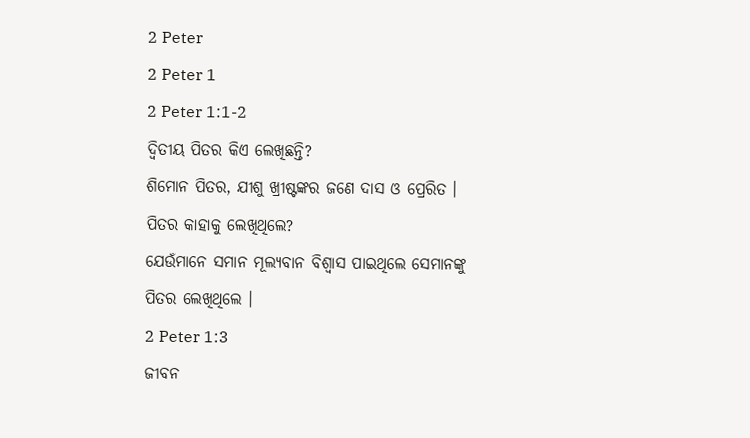2 Peter
2 Peter 1
2 Peter 1:1-2
ଦ୍ୱିତୀୟ ପିତର କିଏ ଲେଖିଛନ୍ତି?
ଶିମୋନ ପିତର, ଯୀଶୁ ଖ୍ରୀଷ୍ଟଙ୍କର ଜଣେ ଦାସ ଓ ପ୍ରେରିତ ।
ପିତର କାହାକୁ ଲେଖିଥିଲେ?
ଯେଉଁମାନେ ସମାନ ମୂଲ୍ୟବାନ ବିଶ୍ୱାସ ପାଇଥିଲେ ସେମାନଙ୍କୁ ପିତର ଲେଖିଥିଲେ ।
2 Peter 1:3
ଜୀବନ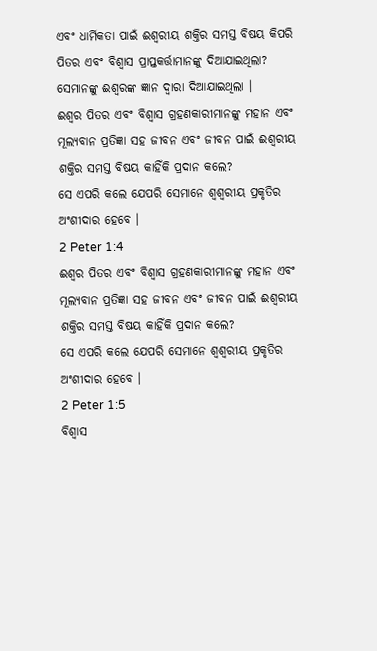ଏବଂ ଧାର୍ମିକତା ପାଇଁ ଈଶ୍ୱରୀୟ ଶକ୍ତିର ସମସ୍ତ ବିଷୟ କିପରି ପିତର ଏବଂ ବିଶ୍ୱାସ ପ୍ରାପ୍ତକର୍ତ୍ତାମାନଙ୍କୁ ଦିଆଯାଇଥିଲା?
ସେମାନଙ୍କୁ ଈଶ୍ଵରଙ୍କ ଜ୍ଞାନ ଦ୍ବାରା ଦିଆଯାଇଥିଲା ।
ଈଶ୍ଵର ପିତର ଏବଂ ବିଶ୍ଵାସ ଗ୍ରହଣକାରୀମାନଙ୍କୁ ମହାନ ଏବଂ ମୂଲ୍ୟବାନ ପ୍ରତିଜ୍ଞା ସହ ଜୀବନ ଏବଂ ଜୀବନ ପାଇଁ ଈଶ୍ୱରୀୟ ଶକ୍ତିର ସମସ୍ତ ବିଷୟ କାହିଁକି ପ୍ରଦାନ କଲେ?
ସେ ଏପରି କଲେ ଯେପରି ସେମାନେ ଶ୍ଵଶ୍ୱରୀୟ ପ୍ରକୃତିର ଅଂଶୀଦାର ହେବେ ।
2 Peter 1:4
ଈଶ୍ଵର ପିତର ଏବଂ ବିଶ୍ଵାସ ଗ୍ରହଣକାରୀମାନଙ୍କୁ ମହାନ ଏବଂ ମୂଲ୍ୟବାନ ପ୍ରତିଜ୍ଞା ସହ ଜୀବନ ଏବଂ ଜୀବନ ପାଇଁ ଈଶ୍ୱରୀୟ ଶକ୍ତିର ସମସ୍ତ ବିଷୟ କାହିଁକି ପ୍ରଦାନ କଲେ?
ସେ ଏପରି କଲେ ଯେପରି ସେମାନେ ଶ୍ଵଶ୍ୱରୀୟ ପ୍ରକୃତିର ଅଂଶୀଦାର ହେବେ ।
2 Peter 1:5
ବିଶ୍ଵାସ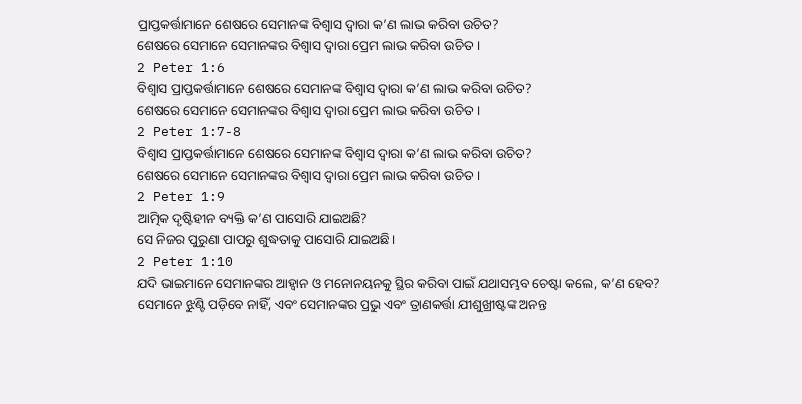ପ୍ରାପ୍ତକର୍ତ୍ତାମାନେ ଶେଷରେ ସେମାନଙ୍କ ବିଶ୍ୱାସ ଦ୍ୱାରା କ’ଣ ଲାଭ କରିବା ଉଚିତ?
ଶେଷରେ ସେମାନେ ସେମାନଙ୍କର ବିଶ୍ୱାସ ଦ୍ୱାରା ପ୍ରେମ ଲାଭ କରିବା ଉଚିତ ।
2 Peter 1:6
ବିଶ୍ଵାସ ପ୍ରାପ୍ତକର୍ତ୍ତାମାନେ ଶେଷରେ ସେମାନଙ୍କ ବିଶ୍ୱାସ ଦ୍ୱାରା କ’ଣ ଲାଭ କରିବା ଉଚିତ?
ଶେଷରେ ସେମାନେ ସେମାନଙ୍କର ବିଶ୍ୱାସ ଦ୍ୱାରା ପ୍ରେମ ଲାଭ କରିବା ଉଚିତ ।
2 Peter 1:7-8
ବିଶ୍ଵାସ ପ୍ରାପ୍ତକର୍ତ୍ତାମାନେ ଶେଷରେ ସେମାନଙ୍କ ବିଶ୍ୱାସ ଦ୍ୱାରା କ’ଣ ଲାଭ କରିବା ଉଚିତ?
ଶେଷରେ ସେମାନେ ସେମାନଙ୍କର ବିଶ୍ୱାସ ଦ୍ୱାରା ପ୍ରେମ ଲାଭ କରିବା ଉଚିତ ।
2 Peter 1:9
ଆତ୍ମିକ ଦୃଷ୍ଟିହୀନ ବ୍ୟକ୍ତି କ’ଣ ପାସୋରି ଯାଇଅଛି?
ସେ ନିଜର ପୁରୁଣା ପାପରୁ ଶୁଦ୍ଧତାକୁ ପାସୋରି ଯାଇଅଛି।
2 Peter 1:10
ଯଦି ଭାଇମାନେ ସେମାନଙ୍କର ଆହ୍ୱାନ ଓ ମନୋନୟନକୁ ସ୍ଥିର କରିବା ପାଇଁ ଯଥାସମ୍ଭବ ଚେଷ୍ଟା କଲେ, କ’ଣ ହେବ?
ସେମାନେ ଝୁଣ୍ଟି ପଡ଼ିବେ ନାହିଁ, ଏବଂ ସେମାନଙ୍କର ପ୍ରଭୁ ଏବଂ ତ୍ରାଣକର୍ତ୍ତା ଯୀଶୁଖ୍ରୀଷ୍ଟଙ୍କ ଅନନ୍ତ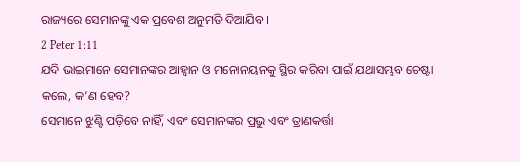ରାଜ୍ୟରେ ସେମାନଙ୍କୁ ଏକ ପ୍ରବେଶ ଅନୁମତି ଦିଆଯିବ ।
2 Peter 1:11
ଯଦି ଭାଇମାନେ ସେମାନଙ୍କର ଆହ୍ୱାନ ଓ ମନୋନୟନକୁ ସ୍ଥିର କରିବା ପାଇଁ ଯଥାସମ୍ଭବ ଚେଷ୍ଟା କଲେ, କ’ଣ ହେବ?
ସେମାନେ ଝୁଣ୍ଟି ପଡ଼ିବେ ନାହିଁ, ଏବଂ ସେମାନଙ୍କର ପ୍ରଭୁ ଏବଂ ତ୍ରାଣକର୍ତ୍ତା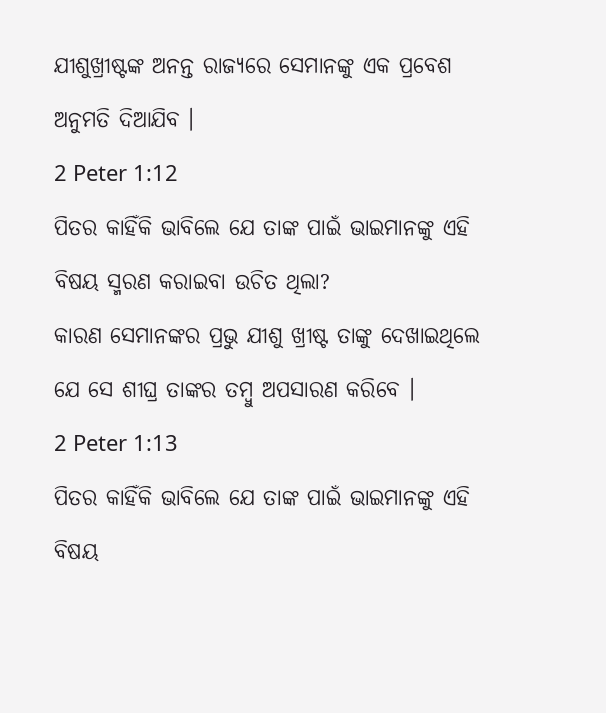ଯୀଶୁଖ୍ରୀଷ୍ଟଙ୍କ ଅନନ୍ତ ରାଜ୍ୟରେ ସେମାନଙ୍କୁ ଏକ ପ୍ରବେଶ ଅନୁମତି ଦିଆଯିବ ।
2 Peter 1:12
ପିତର କାହିଁକି ଭାବିଲେ ଯେ ତାଙ୍କ ପାଇଁ ଭାଇମାନଙ୍କୁ ଏହି ବିଷୟ ସ୍ମରଣ କରାଇବା ଉଚିତ ଥିଲା?
କାରଣ ସେମାନଙ୍କର ପ୍ରଭୁ ଯୀଶୁ ଖ୍ରୀଷ୍ଟ ତାଙ୍କୁ ଦେଖାଇଥିଲେ ଯେ ସେ ଶୀଘ୍ର ତାଙ୍କର ତମ୍ବୁ ଅପସାରଣ କରିବେ ।
2 Peter 1:13
ପିତର କାହିଁକି ଭାବିଲେ ଯେ ତାଙ୍କ ପାଇଁ ଭାଇମାନଙ୍କୁ ଏହି ବିଷୟ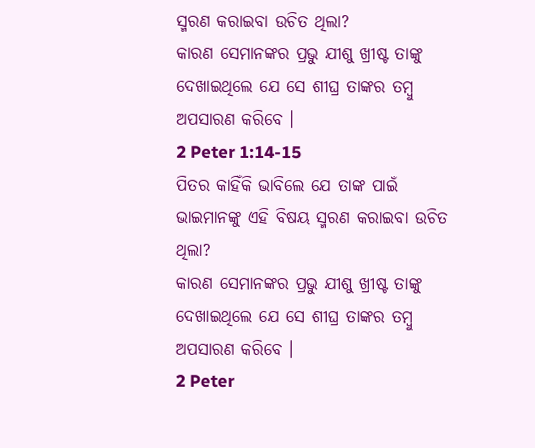ସ୍ମରଣ କରାଇବା ଉଚିତ ଥିଲା?
କାରଣ ସେମାନଙ୍କର ପ୍ରଭୁ ଯୀଶୁ ଖ୍ରୀଷ୍ଟ ତାଙ୍କୁ ଦେଖାଇଥିଲେ ଯେ ସେ ଶୀଘ୍ର ତାଙ୍କର ତମ୍ବୁ ଅପସାରଣ କରିବେ ।
2 Peter 1:14-15
ପିତର କାହିଁକି ଭାବିଲେ ଯେ ତାଙ୍କ ପାଇଁ ଭାଇମାନଙ୍କୁ ଏହି ବିଷୟ ସ୍ମରଣ କରାଇବା ଉଚିତ ଥିଲା?
କାରଣ ସେମାନଙ୍କର ପ୍ରଭୁ ଯୀଶୁ ଖ୍ରୀଷ୍ଟ ତାଙ୍କୁ ଦେଖାଇଥିଲେ ଯେ ସେ ଶୀଘ୍ର ତାଙ୍କର ତମ୍ବୁ ଅପସାରଣ କରିବେ ।
2 Peter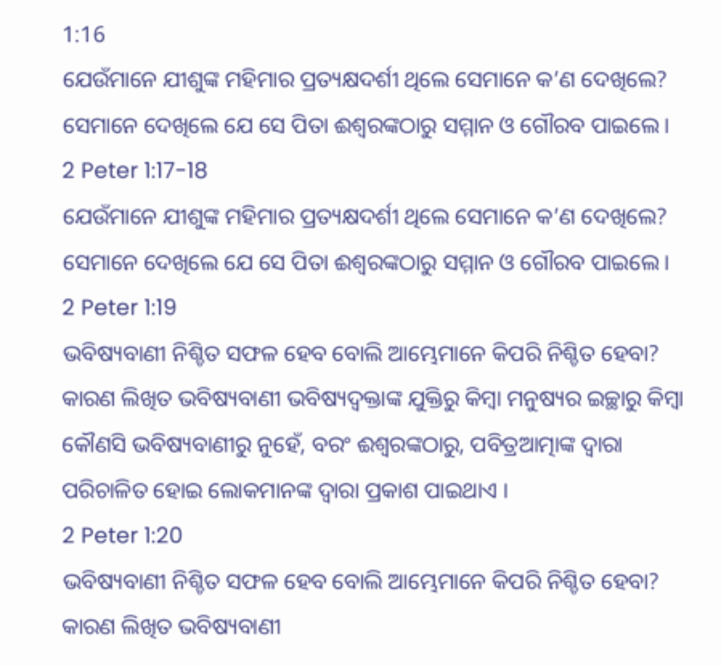1:16
ଯେଉଁମାନେ ଯୀଶୁଙ୍କ ମହିମାର ପ୍ରତ୍ୟକ୍ଷଦର୍ଶୀ ଥିଲେ ସେମାନେ କ’ଣ ଦେଖିଲେ?
ସେମାନେ ଦେଖିଲେ ଯେ ସେ ପିତା ଈଶ୍ୱରଙ୍କଠାରୁ ସମ୍ମାନ ଓ ଗୌରବ ପାଇଲେ।
2 Peter 1:17-18
ଯେଉଁମାନେ ଯୀଶୁଙ୍କ ମହିମାର ପ୍ରତ୍ୟକ୍ଷଦର୍ଶୀ ଥିଲେ ସେମାନେ କ’ଣ ଦେଖିଲେ?
ସେମାନେ ଦେଖିଲେ ଯେ ସେ ପିତା ଈଶ୍ୱରଙ୍କଠାରୁ ସମ୍ମାନ ଓ ଗୌରବ ପାଇଲେ।
2 Peter 1:19
ଭବିଷ୍ୟବାଣୀ ନିଶ୍ଚିତ ସଫଳ ହେବ ବୋଲି ଆମ୍ଭେମାନେ କିପରି ନିଶ୍ଚିତ ହେବା?
କାରଣ ଲିଖିତ ଭବିଷ୍ୟବାଣୀ ଭବିଷ୍ୟଦ୍ବକ୍ତାଙ୍କ ଯୁକ୍ତିରୁ କିମ୍ବା ମନୁଷ୍ୟର ଇଚ୍ଛାରୁ କିମ୍ବା କୌଣସି ଭବିଷ୍ୟବାଣୀରୁ ନୁହେଁ, ବରଂ ଈଶ୍ଵରଙ୍କଠାରୁ, ପବିତ୍ରଆତ୍ମାଙ୍କ ଦ୍ୱାରା ପରିଚାଳିତ ହୋଇ ଲୋକମାନଙ୍କ ଦ୍ୱାରା ପ୍ରକାଶ ପାଇଥାଏ ।
2 Peter 1:20
ଭବିଷ୍ୟବାଣୀ ନିଶ୍ଚିତ ସଫଳ ହେବ ବୋଲି ଆମ୍ଭେମାନେ କିପରି ନିଶ୍ଚିତ ହେବା?
କାରଣ ଲିଖିତ ଭବିଷ୍ୟବାଣୀ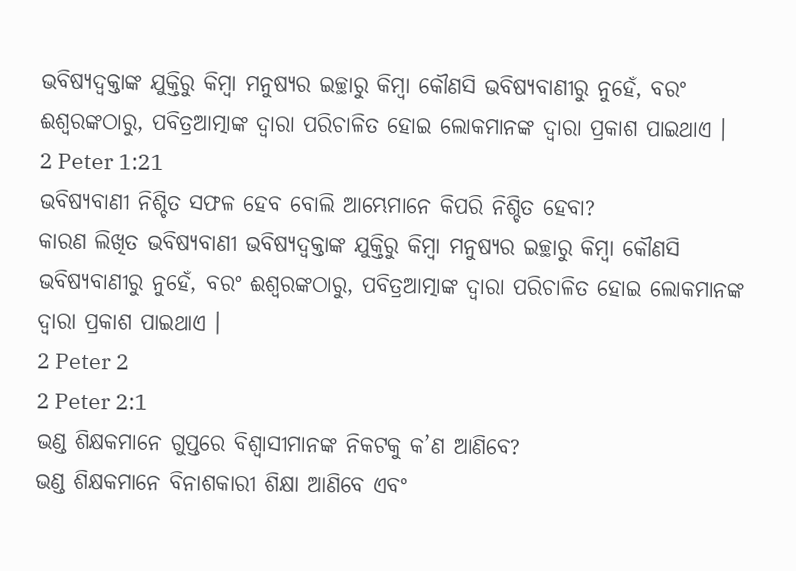ଭବିଷ୍ୟଦ୍ବକ୍ତାଙ୍କ ଯୁକ୍ତିରୁ କିମ୍ବା ମନୁଷ୍ୟର ଇଚ୍ଛାରୁ କିମ୍ବା କୌଣସି ଭବିଷ୍ୟବାଣୀରୁ ନୁହେଁ, ବରଂ ଈଶ୍ଵରଙ୍କଠାରୁ, ପବିତ୍ରଆତ୍ମାଙ୍କ ଦ୍ୱାରା ପରିଚାଳିତ ହୋଇ ଲୋକମାନଙ୍କ ଦ୍ୱାରା ପ୍ରକାଶ ପାଇଥାଏ ।
2 Peter 1:21
ଭବିଷ୍ୟବାଣୀ ନିଶ୍ଚିତ ସଫଳ ହେବ ବୋଲି ଆମ୍ଭେମାନେ କିପରି ନିଶ୍ଚିତ ହେବା?
କାରଣ ଲିଖିତ ଭବିଷ୍ୟବାଣୀ ଭବିଷ୍ୟଦ୍ବକ୍ତାଙ୍କ ଯୁକ୍ତିରୁ କିମ୍ବା ମନୁଷ୍ୟର ଇଚ୍ଛାରୁ କିମ୍ବା କୌଣସି ଭବିଷ୍ୟବାଣୀରୁ ନୁହେଁ, ବରଂ ଈଶ୍ଵରଙ୍କଠାରୁ, ପବିତ୍ରଆତ୍ମାଙ୍କ ଦ୍ୱାରା ପରିଚାଳିତ ହୋଇ ଲୋକମାନଙ୍କ ଦ୍ୱାରା ପ୍ରକାଶ ପାଇଥାଏ ।
2 Peter 2
2 Peter 2:1
ଭଣ୍ଡ ଶିକ୍ଷକମାନେ ଗୁପ୍ତରେ ବିଶ୍ଵାସୀମାନଙ୍କ ନିକଟକୁ କ’ଣ ଆଣିବେ?
ଭଣ୍ଡ ଶିକ୍ଷକମାନେ ବିନାଶକାରୀ ଶିକ୍ଷା ଆଣିବେ ଏବଂ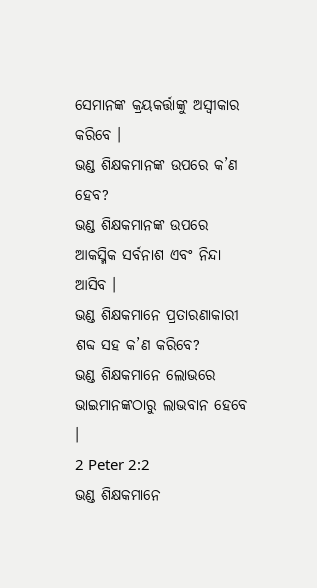ସେମାନଙ୍କ କ୍ରୟକର୍ତ୍ତାଙ୍କୁ ଅସ୍ୱୀକାର କରିବେ ।
ଭଣ୍ଡ ଶିକ୍ଷକମାନଙ୍କ ଉପରେ କ’ଣ ହେବ?
ଭଣ୍ଡ ଶିକ୍ଷକମାନଙ୍କ ଉପରେ ଆକସ୍ମିକ ସର୍ବନାଶ ଏବଂ ନିନ୍ଦା ଆସିବ ।
ଭଣ୍ଡ ଶିକ୍ଷକମାନେ ପ୍ରତାରଣାକାରୀ ଶବ୍ଦ ସହ କ’ଣ କରିବେ?
ଭଣ୍ଡ ଶିକ୍ଷକମାନେ ଲୋଭରେ ଭାଇମାନଙ୍କଠାରୁ ଲାଭବାନ ହେବେ ।
2 Peter 2:2
ଭଣ୍ଡ ଶିକ୍ଷକମାନେ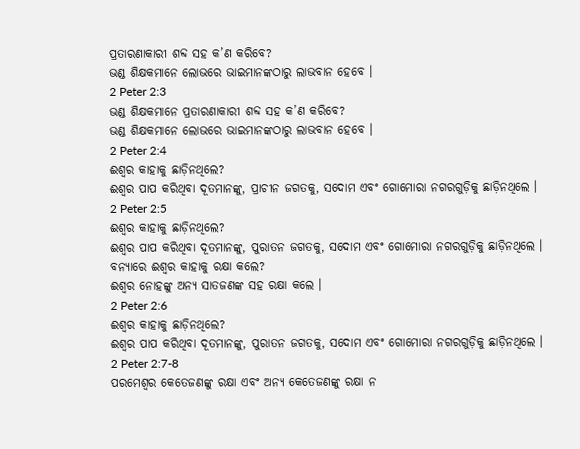ପ୍ରତାରଣାକାରୀ ଶବ୍ଦ ସହ କ’ଣ କରିବେ?
ଭଣ୍ଡ ଶିକ୍ଷକମାନେ ଲୋଭରେ ଭାଇମାନଙ୍କଠାରୁ ଲାଭବାନ ହେବେ ।
2 Peter 2:3
ଭଣ୍ଡ ଶିକ୍ଷକମାନେ ପ୍ରତାରଣାକାରୀ ଶବ୍ଦ ସହ କ’ଣ କରିବେ?
ଭଣ୍ଡ ଶିକ୍ଷକମାନେ ଲୋଭରେ ଭାଇମାନଙ୍କଠାରୁ ଲାଭବାନ ହେବେ ।
2 Peter 2:4
ଈଶ୍ଵର କାହାକୁ ଛାଡ଼ିନଥିଲେ?
ଈଶ୍ଵର ପାପ କରିଥିବା ଦୂତମାନଙ୍କୁ, ପ୍ରାଚୀନ ଜଗତକୁ, ସଦୋମ ଏବଂ ଗୋମୋରା ନଗରଗୁଡ଼ିକୁ ଛାଡ଼ିନଥିଲେ ।
2 Peter 2:5
ଈଶ୍ଵର କାହାକୁ ଛାଡ଼ିନଥିଲେ?
ଈଶ୍ଵର ପାପ କରିଥିବା ଦୂତମାନଙ୍କୁ, ପୁରାତନ ଜଗତକୁ, ସଦୋମ ଏବଂ ଗୋମୋରା ନଗରଗୁଡ଼ିକୁ ଛାଡ଼ିନଥିଲେ ।
ବନ୍ୟାରେ ଈଶ୍ଵର କାହାକୁ ରକ୍ଷା କଲେ?
ଈଶ୍ଵର ନୋହଙ୍କୁ ଅନ୍ୟ ସାତଜଣଙ୍କ ସହ ରକ୍ଷା କଲେ ।
2 Peter 2:6
ଈଶ୍ଵର କାହାକୁ ଛାଡ଼ିନଥିଲେ?
ଈଶ୍ଵର ପାପ କରିଥିବା ଦୂତମାନଙ୍କୁ, ପୁରାତନ ଜଗତକୁ, ସଦୋମ ଏବଂ ଗୋମୋରା ନଗରଗୁଡ଼ିକୁ ଛାଡ଼ିନଥିଲେ ।
2 Peter 2:7-8
ପରମେଶ୍ଵର କେତେଜଣଙ୍କୁ ରକ୍ଷା ଏବଂ ଅନ୍ୟ କେତେଜଣଙ୍କୁ ରକ୍ଷା ନ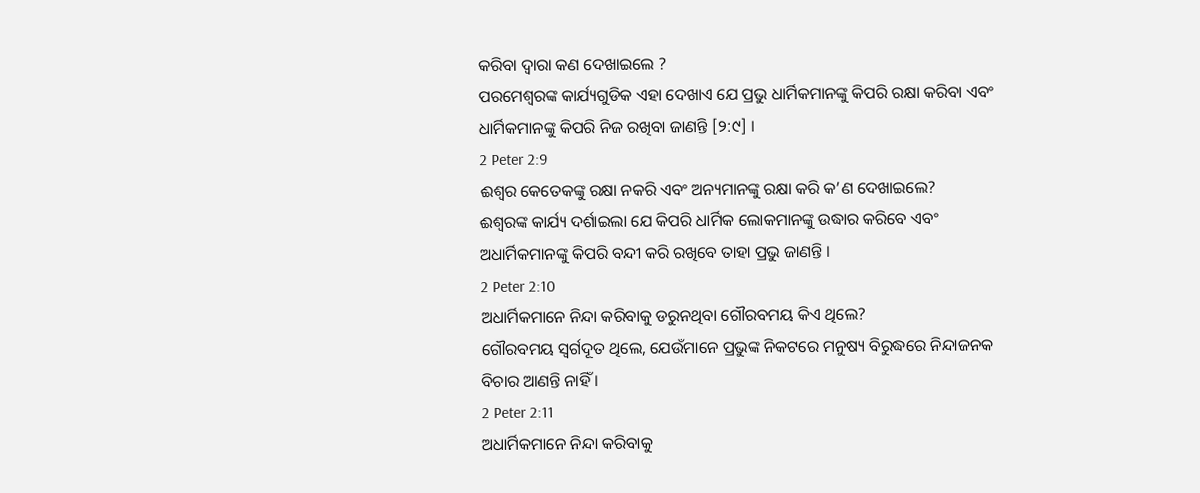କରିବା ଦ୍ଵାରା କଣ ଦେଖାଇଲେ ?
ପରମେଶ୍ଵରଙ୍କ କାର୍ଯ୍ୟଗୁଡିକ ଏହା ଦେଖାଏ ଯେ ପ୍ରଭୁ ଧାର୍ମିକମାନଙ୍କୁ କିପରି ରକ୍ଷା କରିବା ଏବଂ ଧାର୍ମିକମାନଙ୍କୁ କିପରି ନିଜ ରଖିବା ଜାଣନ୍ତି [୨:୯] ।
2 Peter 2:9
ଈଶ୍ଵର କେତେକଙ୍କୁ ରକ୍ଷା ନକରି ଏବଂ ଅନ୍ୟମାନଙ୍କୁ ରକ୍ଷା କରି କ’ଣ ଦେଖାଇଲେ?
ଈଶ୍ଵରଙ୍କ କାର୍ଯ୍ୟ ଦର୍ଶାଇଲା ଯେ କିପରି ଧାର୍ମିକ ଲୋକମାନଙ୍କୁ ଉଦ୍ଧାର କରିବେ ଏବଂ ଅଧାର୍ମିକମାନଙ୍କୁ କିପରି ବନ୍ଦୀ କରି ରଖିବେ ତାହା ପ୍ରଭୁ ଜାଣନ୍ତି ।
2 Peter 2:10
ଅଧାର୍ମିକମାନେ ନିନ୍ଦା କରିବାକୁ ଡରୁନଥିବା ଗୌରବମୟ କିଏ ଥିଲେ?
ଗୌରବମୟ ସ୍ୱର୍ଗଦୂତ ଥିଲେ, ଯେଉଁମାନେ ପ୍ରଭୁଙ୍କ ନିକଟରେ ମନୁଷ୍ୟ ବିରୁଦ୍ଧରେ ନିନ୍ଦାଜନକ ବିଚାର ଆଣନ୍ତି ନାହିଁ ।
2 Peter 2:11
ଅଧାର୍ମିକମାନେ ନିନ୍ଦା କରିବାକୁ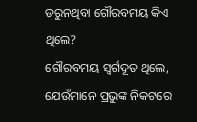ଡରୁନଥିବା ଗୌରବମୟ କିଏ ଥିଲେ?
ଗୌରବମୟ ସ୍ୱର୍ଗଦୂତ ଥିଲେ, ଯେଉଁମାନେ ପ୍ରଭୁଙ୍କ ନିକଟରେ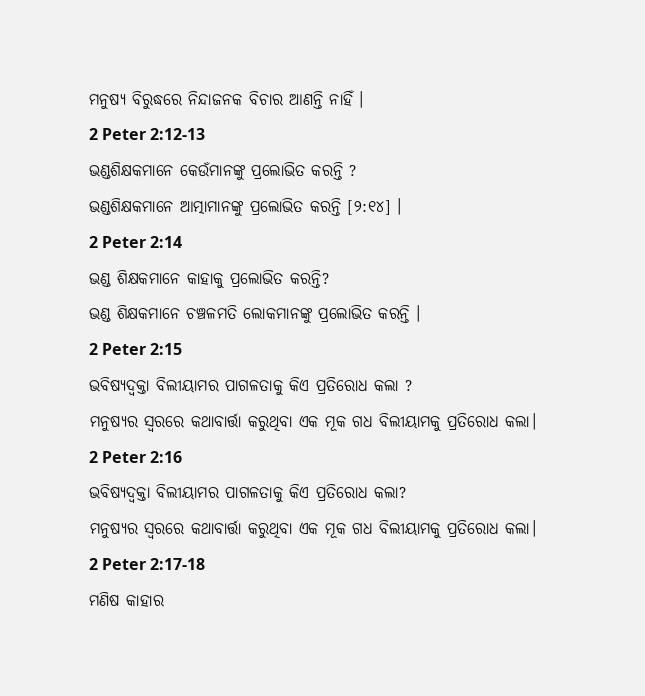ମନୁଷ୍ୟ ବିରୁଦ୍ଧରେ ନିନ୍ଦାଜନକ ବିଚାର ଆଣନ୍ତି ନାହିଁ ।
2 Peter 2:12-13
ଭଣ୍ଡଶିକ୍ଷକମାନେ କେଉଁମାନଙ୍କୁ ପ୍ରଲୋଭିତ କରନ୍ତି ?
ଭଣ୍ଡଶିକ୍ଷକମାନେ ଆତ୍ମାମାନଙ୍କୁ ପ୍ରଲୋଭିତ କରନ୍ତି [୨:୧୪] ।
2 Peter 2:14
ଭଣ୍ଡ ଶିକ୍ଷକମାନେ କାହାକୁ ପ୍ରଲୋଭିତ କରନ୍ତି?
ଭଣ୍ଡ ଶିକ୍ଷକମାନେ ଚଞ୍ଚଳମତି ଲୋକମାନଙ୍କୁ ପ୍ରଲୋଭିତ କରନ୍ତି ।
2 Peter 2:15
ଭବିଷ୍ୟଦ୍ବକ୍ତା ବିଲୀୟାମର ପାଗଳତାକୁ କିଏ ପ୍ରତିରୋଧ କଲା ?
ମନୁଷ୍ୟର ସ୍ୱରରେ କଥାବାର୍ତ୍ତା କରୁଥିବା ଏକ ମୂକ ଗଧ ବିଲୀୟାମକୁ ପ୍ରତିରୋଧ କଲା।
2 Peter 2:16
ଭବିଷ୍ୟଦ୍ବକ୍ତା ବିଲୀୟାମର ପାଗଳତାକୁ କିଏ ପ୍ରତିରୋଧ କଲା?
ମନୁଷ୍ୟର ସ୍ୱରରେ କଥାବାର୍ତ୍ତା କରୁଥିବା ଏକ ମୂକ ଗଧ ବିଲୀୟାମକୁ ପ୍ରତିରୋଧ କଲା।
2 Peter 2:17-18
ମଣିଷ କାହାର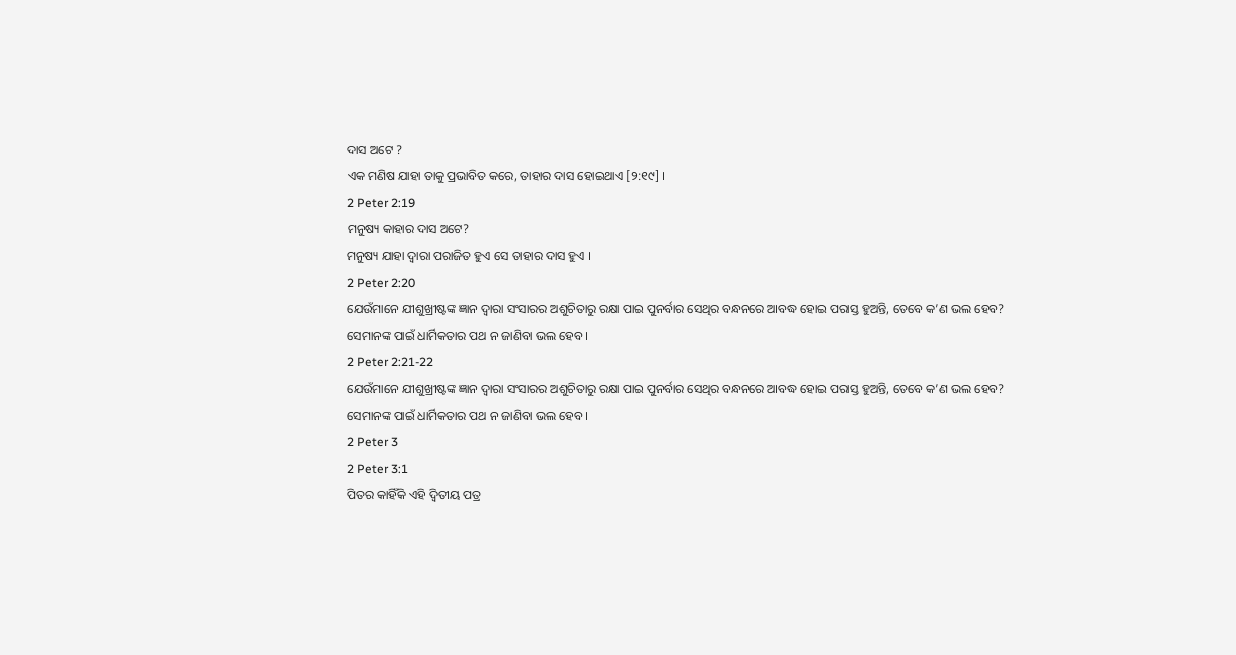ଦାସ ଅଟେ ?
ଏକ ମଣିଷ ଯାହା ତାକୁ ପ୍ରଭାବିତ କରେ, ତାହାର ଦାସ ହୋଇଥାଏ [୨:୧୯] ।
2 Peter 2:19
ମନୁଷ୍ୟ କାହାର ଦାସ ଅଟେ?
ମନୁଷ୍ୟ ଯାହା ଦ୍ଵାରା ପରାଜିତ ହୁଏ ସେ ତାହାର ଦାସ ହୁଏ ।
2 Peter 2:20
ଯେଉଁମାନେ ଯୀଶୁଖ୍ରୀଷ୍ଟଙ୍କ ଜ୍ଞାନ ଦ୍ୱାରା ସଂସାରର ଅଶୁଚିତାରୁ ରକ୍ଷା ପାଇ ପୁନର୍ବାର ସେଥିର ବନ୍ଧନରେ ଆବଦ୍ଧ ହୋଇ ପରାସ୍ତ ହୁଅନ୍ତି, ତେବେ କ’ଣ ଭଲ ହେବ?
ସେମାନଙ୍କ ପାଇଁ ଧାର୍ମିକତାର ପଥ ନ ଜାଣିବା ଭଲ ହେବ ।
2 Peter 2:21-22
ଯେଉଁମାନେ ଯୀଶୁଖ୍ରୀଷ୍ଟଙ୍କ ଜ୍ଞାନ ଦ୍ୱାରା ସଂସାରର ଅଶୁଚିତାରୁ ରକ୍ଷା ପାଇ ପୁନର୍ବାର ସେଥିର ବନ୍ଧନରେ ଆବଦ୍ଧ ହୋଇ ପରାସ୍ତ ହୁଅନ୍ତି, ତେବେ କ’ଣ ଭଲ ହେବ?
ସେମାନଙ୍କ ପାଇଁ ଧାର୍ମିକତାର ପଥ ନ ଜାଣିବା ଭଲ ହେବ ।
2 Peter 3
2 Peter 3:1
ପିତର କାହିଁକି ଏହି ଦ୍ୱିତୀୟ ପତ୍ର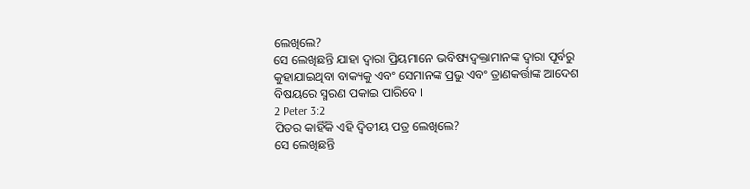ଲେଖିଲେ?
ସେ ଲେଖିଛନ୍ତି ଯାହା ଦ୍ଵାରା ପ୍ରିୟମାନେ ଭବିଷ୍ୟଦ୍ବକ୍ତାମାନଙ୍କ ଦ୍ୱାରା ପୂର୍ବରୁ କୁହାଯାଇଥିବା ବାକ୍ୟକୁ ଏବଂ ସେମାନଙ୍କ ପ୍ରଭୁ ଏବଂ ତ୍ରାଣକର୍ତ୍ତାଙ୍କ ଆଦେଶ ବିଷୟରେ ସ୍ମରଣ ପକାଇ ପାରିବେ ।
2 Peter 3:2
ପିତର କାହିଁକି ଏହି ଦ୍ୱିତୀୟ ପତ୍ର ଲେଖିଲେ?
ସେ ଲେଖିଛନ୍ତି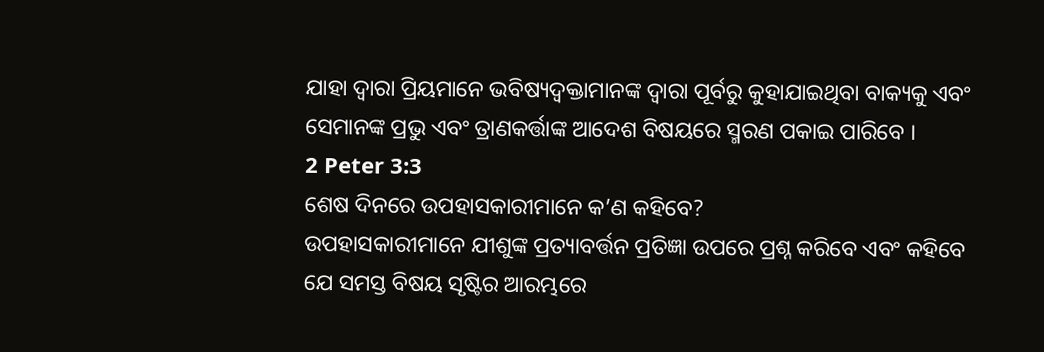ଯାହା ଦ୍ଵାରା ପ୍ରିୟମାନେ ଭବିଷ୍ୟଦ୍ବକ୍ତାମାନଙ୍କ ଦ୍ୱାରା ପୂର୍ବରୁ କୁହାଯାଇଥିବା ବାକ୍ୟକୁ ଏବଂ ସେମାନଙ୍କ ପ୍ରଭୁ ଏବଂ ତ୍ରାଣକର୍ତ୍ତାଙ୍କ ଆଦେଶ ବିଷୟରେ ସ୍ମରଣ ପକାଇ ପାରିବେ ।
2 Peter 3:3
ଶେଷ ଦିନରେ ଉପହାସକାରୀମାନେ କ’ଣ କହିବେ?
ଉପହାସକାରୀମାନେ ଯୀଶୁଙ୍କ ପ୍ରତ୍ୟାବର୍ତ୍ତନ ପ୍ରତିଜ୍ଞା ଉପରେ ପ୍ରଶ୍ନ କରିବେ ଏବଂ କହିବେ ଯେ ସମସ୍ତ ବିଷୟ ସୃଷ୍ଟିର ଆରମ୍ଭରେ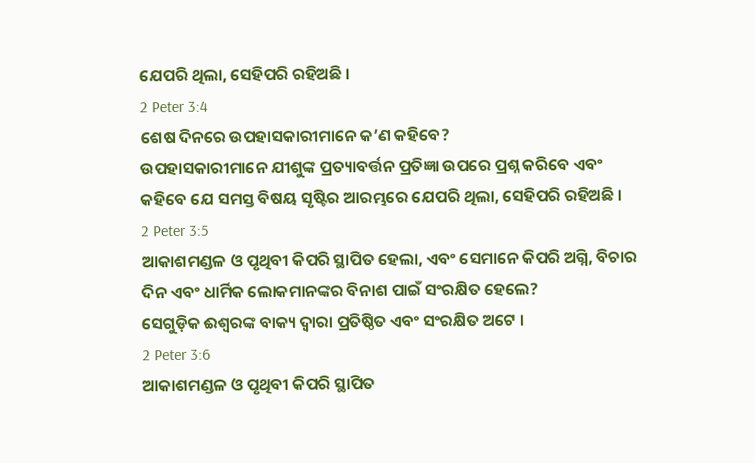ଯେପରି ଥିଲା, ସେହିପରି ରହିଅଛି ।
2 Peter 3:4
ଶେଷ ଦିନରେ ଉପହାସକାରୀମାନେ କ’ଣ କହିବେ?
ଉପହାସକାରୀମାନେ ଯୀଶୁଙ୍କ ପ୍ରତ୍ୟାବର୍ତ୍ତନ ପ୍ରତିଜ୍ଞା ଉପରେ ପ୍ରଶ୍ନ କରିବେ ଏବଂ କହିବେ ଯେ ସମସ୍ତ ବିଷୟ ସୃଷ୍ଟିର ଆରମ୍ଭରେ ଯେପରି ଥିଲା, ସେହିପରି ରହିଅଛି ।
2 Peter 3:5
ଆକାଶମଣ୍ଡଳ ଓ ପୃଥିବୀ କିପରି ସ୍ଥାପିତ ହେଲା, ଏବଂ ସେମାନେ କିପରି ଅଗ୍ନି, ବିଚାର ଦିନ ଏବଂ ଧାର୍ମିକ ଲୋକମାନଙ୍କର ବିନାଶ ପାଇଁ ସଂରକ୍ଷିତ ହେଲେ?
ସେଗୁଡ଼ିକ ଈଶ୍ଵରଙ୍କ ବାକ୍ୟ ଦ୍ୱାରା ପ୍ରତିଷ୍ଠିତ ଏବଂ ସଂରକ୍ଷିତ ଅଟେ ।
2 Peter 3:6
ଆକାଶମଣ୍ଡଳ ଓ ପୃଥିବୀ କିପରି ସ୍ଥାପିତ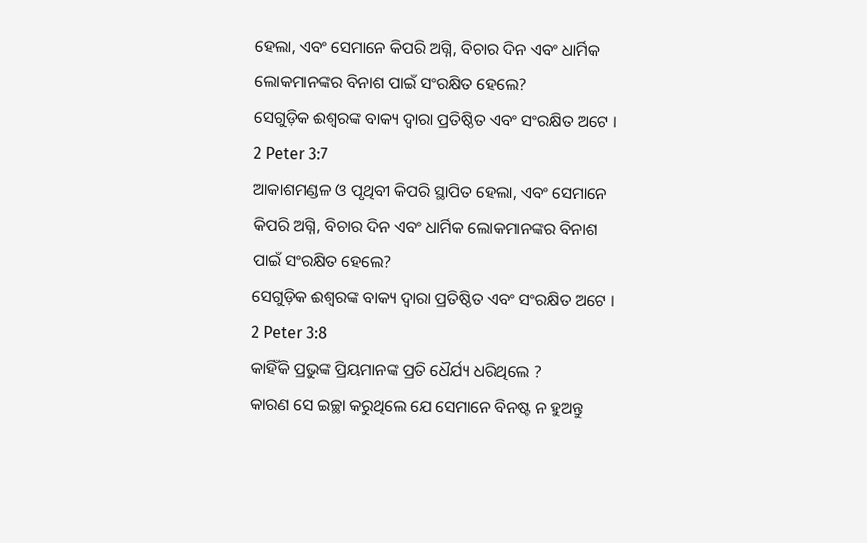ହେଲା, ଏବଂ ସେମାନେ କିପରି ଅଗ୍ନି, ବିଚାର ଦିନ ଏବଂ ଧାର୍ମିକ ଲୋକମାନଙ୍କର ବିନାଶ ପାଇଁ ସଂରକ୍ଷିତ ହେଲେ?
ସେଗୁଡ଼ିକ ଈଶ୍ଵରଙ୍କ ବାକ୍ୟ ଦ୍ୱାରା ପ୍ରତିଷ୍ଠିତ ଏବଂ ସଂରକ୍ଷିତ ଅଟେ ।
2 Peter 3:7
ଆକାଶମଣ୍ଡଳ ଓ ପୃଥିବୀ କିପରି ସ୍ଥାପିତ ହେଲା, ଏବଂ ସେମାନେ କିପରି ଅଗ୍ନି, ବିଚାର ଦିନ ଏବଂ ଧାର୍ମିକ ଲୋକମାନଙ୍କର ବିନାଶ ପାଇଁ ସଂରକ୍ଷିତ ହେଲେ?
ସେଗୁଡ଼ିକ ଈଶ୍ଵରଙ୍କ ବାକ୍ୟ ଦ୍ୱାରା ପ୍ରତିଷ୍ଠିତ ଏବଂ ସଂରକ୍ଷିତ ଅଟେ ।
2 Peter 3:8
କାହିଁକି ପ୍ରଭୁଙ୍କ ପ୍ରିୟମାନଙ୍କ ପ୍ରତି ଧୈର୍ଯ୍ୟ ଧରିଥିଲେ ?
କାରଣ ସେ ଇଚ୍ଛା କରୁଥିଲେ ଯେ ସେମାନେ ବିନଷ୍ଟ ନ ହୁଅନ୍ତୁ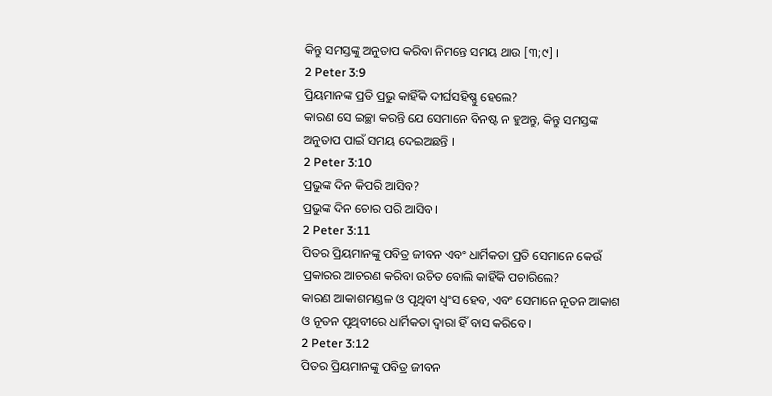କିନ୍ତୁ ସମସ୍ତଙ୍କୁ ଅନୁତାପ କରିବା ନିମନ୍ତେ ସମୟ ଥାଉ [୩;୯] ।
2 Peter 3:9
ପ୍ରିୟମାନଙ୍କ ପ୍ରତି ପ୍ରଭୁ କାହିଁକି ଦୀର୍ଘସହିଷ୍ଣୁ ହେଲେ?
କାରଣ ସେ ଇଚ୍ଛା କରନ୍ତି ଯେ ସେମାନେ ବିନଷ୍ଟ ନ ହୁଅନ୍ତୁ, କିନ୍ତୁ ସମସ୍ତଙ୍କ ଅନୁତାପ ପାଇଁ ସମୟ ଦେଇଅଛନ୍ତି ।
2 Peter 3:10
ପ୍ରଭୁଙ୍କ ଦିନ କିପରି ଆସିବ?
ପ୍ରଭୁଙ୍କ ଦିନ ଚୋର ପରି ଆସିବ।
2 Peter 3:11
ପିତର ପ୍ରିୟମାନଙ୍କୁ ପବିତ୍ର ଜୀବନ ଏବଂ ଧାର୍ମିକତା ପ୍ରତି ସେମାନେ କେଉଁ ପ୍ରକାରର ଆଚରଣ କରିବା ଉଚିତ ବୋଲି କାହିଁକି ପଚାରିଲେ?
କାରଣ ଆକାଶମଣ୍ଡଳ ଓ ପୃଥିବୀ ଧ୍ୱଂସ ହେବ, ଏବଂ ସେମାନେ ନୂତନ ଆକାଶ ଓ ନୂତନ ପୃଥିବୀରେ ଧାର୍ମିକତା ଦ୍ବାରା ହିଁ ବାସ କରିବେ ।
2 Peter 3:12
ପିତର ପ୍ରିୟମାନଙ୍କୁ ପବିତ୍ର ଜୀବନ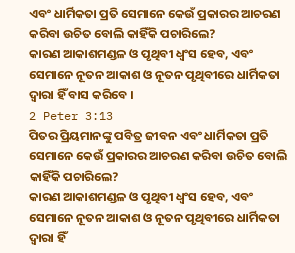ଏବଂ ଧାର୍ମିକତା ପ୍ରତି ସେମାନେ କେଉଁ ପ୍ରକାରର ଆଚରଣ କରିବା ଉଚିତ ବୋଲି କାହିଁକି ପଚାରିଲେ?
କାରଣ ଆକାଶମଣ୍ଡଳ ଓ ପୃଥିବୀ ଧ୍ୱଂସ ହେବ, ଏବଂ ସେମାନେ ନୂତନ ଆକାଶ ଓ ନୂତନ ପୃଥିବୀରେ ଧାର୍ମିକତା ଦ୍ବାରା ହିଁ ବାସ କରିବେ ।
2 Peter 3:13
ପିତର ପ୍ରିୟମାନଙ୍କୁ ପବିତ୍ର ଜୀବନ ଏବଂ ଧାର୍ମିକତା ପ୍ରତି ସେମାନେ କେଉଁ ପ୍ରକାରର ଆଚରଣ କରିବା ଉଚିତ ବୋଲି କାହିଁକି ପଚାରିଲେ?
କାରଣ ଆକାଶମଣ୍ଡଳ ଓ ପୃଥିବୀ ଧ୍ୱଂସ ହେବ, ଏବଂ ସେମାନେ ନୂତନ ଆକାଶ ଓ ନୂତନ ପୃଥିବୀରେ ଧାର୍ମିକତା ଦ୍ବାରା ହିଁ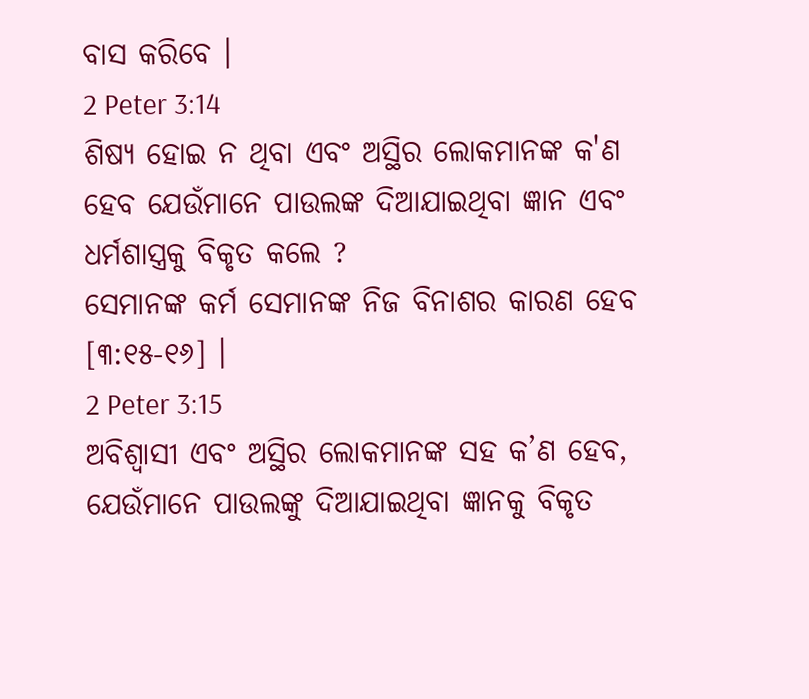ବାସ କରିବେ ।
2 Peter 3:14
ଶିଷ୍ୟ ହୋଇ ନ ଥିବା ଏବଂ ଅସ୍ଥିର ଲୋକମାନଙ୍କ କ'ଣ ହେବ ଯେଉଁମାନେ ପାଉଲଙ୍କ ଦିଆଯାଇଥିବା ଜ୍ଞାନ ଏବଂ ଧର୍ମଶାସ୍ତ୍ରକୁ ବିକୃତ କଲେ ?
ସେମାନଙ୍କ କର୍ମ ସେମାନଙ୍କ ନିଜ ବିନାଶର କାରଣ ହେବ [୩:୧୫-୧୬] ।
2 Peter 3:15
ଅବିଶ୍ୱାସୀ ଏବଂ ଅସ୍ଥିର ଲୋକମାନଙ୍କ ସହ କ’ଣ ହେବ, ଯେଉଁମାନେ ପାଉଲଙ୍କୁ ଦିଆଯାଇଥିବା ଜ୍ଞାନକୁ ବିକୃତ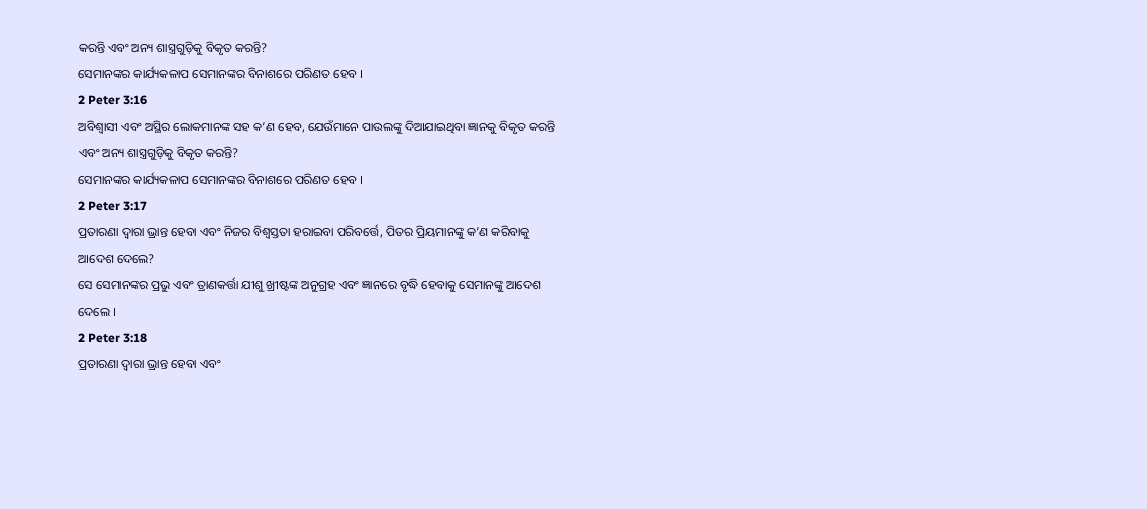କରନ୍ତି ଏବଂ ଅନ୍ୟ ଶାସ୍ତ୍ରଗୁଡ଼ିକୁ ବିକୃତ କରନ୍ତି?
ସେମାନଙ୍କର କାର୍ଯ୍ୟକଳାପ ସେମାନଙ୍କର ବିନାଶରେ ପରିଣତ ହେବ ।
2 Peter 3:16
ଅବିଶ୍ୱାସୀ ଏବଂ ଅସ୍ଥିର ଲୋକମାନଙ୍କ ସହ କ’ଣ ହେବ, ଯେଉଁମାନେ ପାଉଲଙ୍କୁ ଦିଆଯାଇଥିବା ଜ୍ଞାନକୁ ବିକୃତ କରନ୍ତି ଏବଂ ଅନ୍ୟ ଶାସ୍ତ୍ରଗୁଡ଼ିକୁ ବିକୃତ କରନ୍ତି?
ସେମାନଙ୍କର କାର୍ଯ୍ୟକଳାପ ସେମାନଙ୍କର ବିନାଶରେ ପରିଣତ ହେବ ।
2 Peter 3:17
ପ୍ରତାରଣା ଦ୍ୱାରା ଭ୍ରାନ୍ତ ହେବା ଏବଂ ନିଜର ବିଶ୍ୱସ୍ତତା ହରାଇବା ପରିବର୍ତ୍ତେ, ପିତର ପ୍ରିୟମାନଙ୍କୁ କ’ଣ କରିବାକୁ ଆଦେଶ ଦେଲେ?
ସେ ସେମାନଙ୍କର ପ୍ରଭୁ ଏବଂ ତ୍ରାଣକର୍ତ୍ତା ଯୀଶୁ ଖ୍ରୀଷ୍ଟଙ୍କ ଅନୁଗ୍ରହ ଏବଂ ଜ୍ଞାନରେ ବୃଦ୍ଧି ହେବାକୁ ସେମାନଙ୍କୁ ଆଦେଶ ଦେଲେ ।
2 Peter 3:18
ପ୍ରତାରଣା ଦ୍ୱାରା ଭ୍ରାନ୍ତ ହେବା ଏବଂ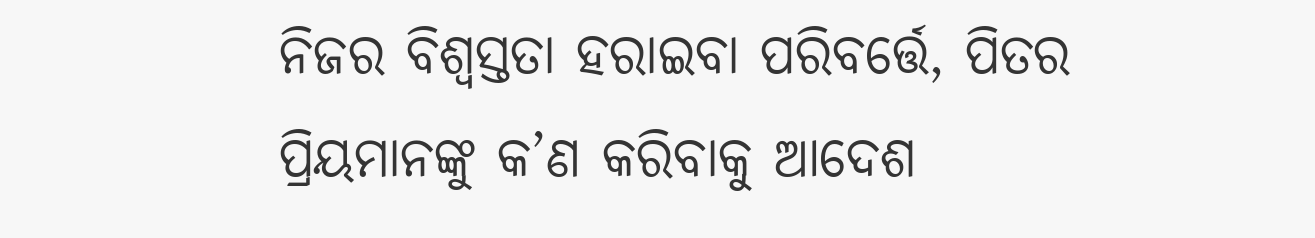ନିଜର ବିଶ୍ୱସ୍ତତା ହରାଇବା ପରିବର୍ତ୍ତେ, ପିତର ପ୍ରିୟମାନଙ୍କୁ କ’ଣ କରିବାକୁ ଆଦେଶ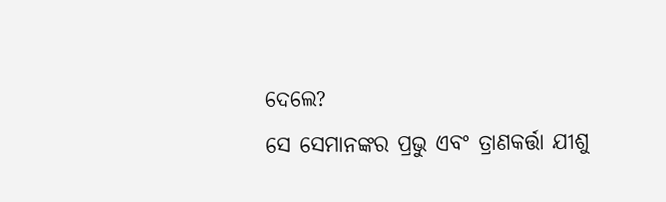ଦେଲେ?
ସେ ସେମାନଙ୍କର ପ୍ରଭୁ ଏବଂ ତ୍ରାଣକର୍ତ୍ତା ଯୀଶୁ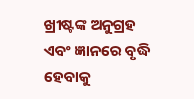ଖ୍ରୀଷ୍ଟଙ୍କ ଅନୁଗ୍ରହ ଏବଂ ଜ୍ଞାନରେ ବୃଦ୍ଧି ହେବାକୁ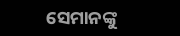ସେମାନଙ୍କୁ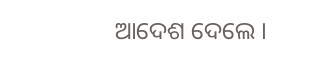ଆଦେଶ ଦେଲେ ।